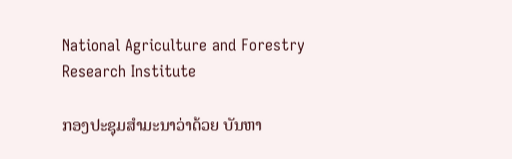National Agriculture and Forestry Research Institute

ກອງປະຊຸມສຳມະນາວ່າດ້ວຍ ບັນຫາ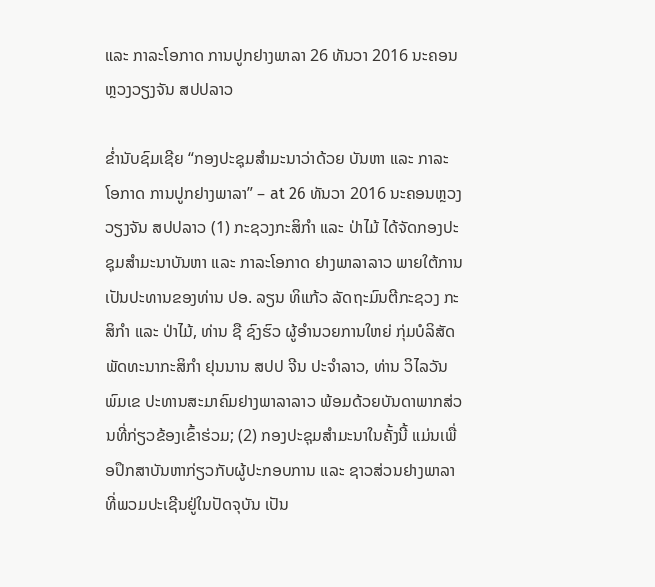ແລະ ກາລະໂອກາດ ການປູກຢາງພາລາ 26 ທັນວາ 2016 ນະຄອນຫຼວງວຽງຈັນ ສປປລາວ

ຂໍ່ານັບຊົມເຊີຍ “ກອງປະຊຸມສຳມະນາວ່າດ້ວຍ ບັນຫາ ແລະ ກາລະໂອກາດ ການປູກຢາງພາລາ” – at 26 ທັນວາ 2016 ນະຄອນຫຼວງວຽງຈັນ ສປປລາວ (1) ກະຊວງກະສິກໍາ ແລະ ປ່າໄມ້ ໄດ້ຈັດກອງປະຊຸມສໍາມະນາບັນຫາ ແລະ ກາລະໂອກາດ ຢາງພາລາລາວ ພາຍໃຕ້ການເປັນປະທານຂອງທ່ານ ປອ. ລຽນ ທິແກ້ວ ລັດຖະມົນຕີກະຊວງ ກະສິກໍາ ແລະ ປ່າໄມ້, ທ່ານ ຊື ຊົງຮົວ ຜູ້ອໍານວຍການໃຫຍ່ ກຸ່ມບໍລິສັດ ພັດທະນາກະສິກໍາ ຢຸນນານ ສປປ ຈີນ ປະຈຳລາວ, ທ່ານ ວິໄລວັນ ພົມເຂ ປະທານສະມາຄົມຢາງພາລາລາວ ພ້ອມດ້ວຍບັນດາພາກສ່ວນທີ່ກ່ຽວຂ້ອງເຂົ້າຮ່ວມ; (2) ກອງປະຊຸມສໍາມະນາໃນຄັ້ງນີ້ ແມ່ນເພື່ອປຶກສາບັນຫາກ່ຽວກັບຜູ້ປະກອບການ ແລະ ຊາວສ່ວນຢາງພາລາ ທີ່ພວມປະເຊີນຢູ່ໃນປັດຈຸບັນ ເປັນ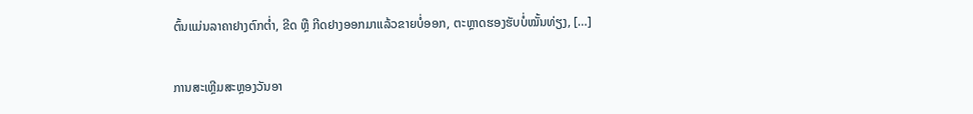ຕົ້ນແມ່ນລາຄາຢາງຕົກຕໍ່າ, ຂີດ ຫຼື ກີດຢາງອອກມາແລ້ວຂາຍບໍ່ອອກ, ຕະຫຼາດຮອງຮັບບໍ່ໝັ້ນທ່ຽງ, […]

ການສະເຫຼີມສະຫຼອງວັນອາ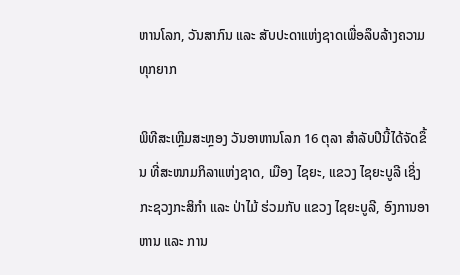ຫານໂລກ, ວັນສາກົນ ແລະ ສັບປະດາແຫ່ງຊາດເພື່ອລຶບລ້າງຄວາມທຸກຍາກ

ພິທີສະເຫຼີມສະຫຼອງ ວັນອາຫານໂລກ 16 ຕຸລາ ສໍາລັບປີນີ້ໄດ້ຈັດຂຶ້ນ ທີ່ສະໜາມກິລາແຫ່ງຊາດ, ເມືອງ ໄຊຍະ, ແຂວງ ໄຊຍະບູລີ ເຊິ່ງກະຊວງກະສິກຳ ແລະ ປ່າໄມ້ ຮ່ວມກັບ ແຂວງ ໄຊຍະບູລີ, ອົງການອາຫານ ແລະ ການ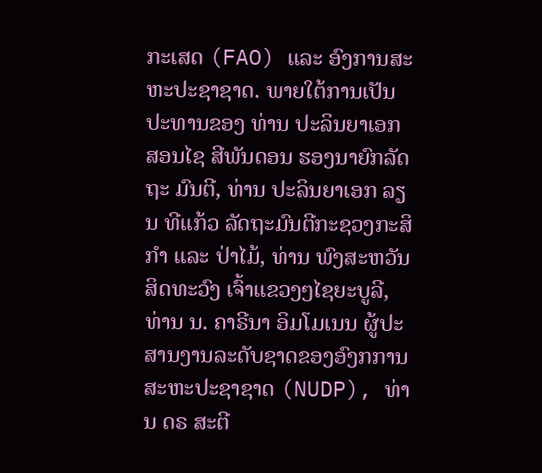ກະເສດ (FAO) ແລະ ອົງການສະຫະປະຊາຊາດ. ພາຍໃຕ້ການເປັນປະທານຂອງ ທ່ານ ປະລິນຍາເອກ ສອນໄຊ ສີພັນດອນ ຮອງນາຍົກລັດຖະ ມົນຕີ, ທ່ານ ປະລິນຍາເອກ ລຽນ ທີແກ້ວ ລັດຖະມົນຕີກະຊວງກະສິກຳ ແລະ ປ່າໄມ້, ທ່ານ ພົງສະຫວັນ ສິດທະວົງ ເຈົ້າແຂວງໆໄຊຍະບູລີ, ທ່ານ ນ. ຄາຣີນາ ອິມໂມເນນ ຜູ້ປະສານງານລະດັບຊາດຂອງອົງກການສະຫະປະຊາຊາດ (NUDP), ທ່ານ ດຣ ສະຕີ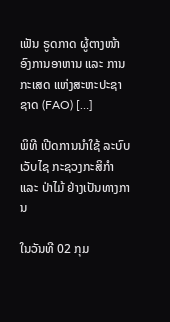ເຟັນ ຣູດກາດ ຜູ້ຕາງໜ້າອົງການອາຫານ ແລະ ການກະເສດ ແຫ່ງສະຫະປະຊາຊາດ (FAO) […]

ພິທີ ເປີດການນໍາໃຊ້ ລະບົບເວັບໄຊ ກະຊວງກະສິກຳ ແລະ ປ່າໄມ້ ຢ່າງເປັນທາງການ

ໃນວັນທີ 02 ກຸມ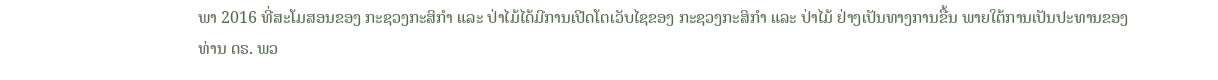ພາ 2016 ທີ່ສະໂມສອນຂອງ ກະຊວງກະສິກໍາ ແລະ ປ່າໄມ້ໄດ້ມີການເປີດໂຕເວັບໄຊຂອງ ກະຊວງກະສິກຳ ແລະ ປ່າໄມ້ ຢ່າງເປັນທາງການຂື້ນ ພາຍໃຕ້ການເປັນປະທານຂອງ ທ່ານ ດຣ. ພວ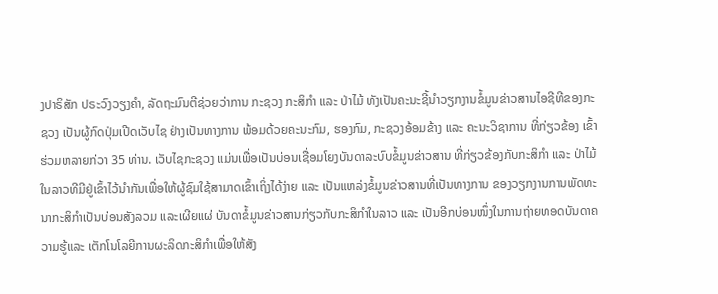ງປາຣິສັກ ປຣະວົງວຽງຄຳ, ລັດຖະມົນຕີຊ່ວຍວ່າການ ກະຊວງ ກະສິກຳ ແລະ ປ່າໄມ້ ທັງເປັນຄະນະຊີ້ນໍາວຽກງານຂໍ້ມູນຂ່າວສານໄອຊີທີຂອງກະຊວງ ເປັນຜູ້ກົດປຸ່ມເປີດເວັບໄຊ ຢ່າງເປັນທາງການ ພ້ອມດ້ວຍຄະນະກົມ, ຮອງກົມ, ກະຊວງອ້ອມຂ້າງ ແລະ ຄະນະວິຊາການ ທີ່ກ່ຽວຂ້ອງ ເຂົ້າຮ່ວມຫລາຍກ່ວາ 35 ທ່ານ. ເວັບໄຊກະຊວງ ແມ່ນເພື່ອເປັນບ່ອນເຊື່ອມໂຍງບັນດາລະບົບຂໍ້ມູນຂ່າວສານ ທີ່ກ່ຽວຂ້ອງກັບກະສິກຳ ແລະ ປ່າໄມ້ໃນລາວທີມີຢູ່ເຂົ້າໄວ້ນຳກັນເພື່ອໃຫ້ຜູ້ຊົມໃຊ້ສາມາດເຂົ້າເຖິ່ງໄດ້ງ່າຍ ແລະ ເປັນແຫລ່ງຂໍ້ມູນຂ່າວສານທີ່ເປັນທາງການ ຂອງວຽກງານການພັດທະນາກະສິກໍາເປັນບ່ອນສັງລວມ ແລະເຜີຍແຜ່ ບັນດາຂໍ້ມູນຂ່າວສານກ່ຽວກັບກະສິກຳໃນລາວ ແລະ ເປັນອີກບ່ອນໜຶ່ງໃນການຖ່າຍທອດບັນດາຄວາມຮູ້ແລະ ເຕັກໂນໂລຍີການຜະລິດກະສິກຳເພື່ອໃຫ້ສັງ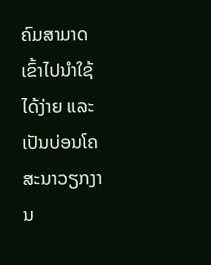ຄົມສາມາດເຂົ້າໄປນຳໃຊ້ໄດ້ງ່າຍ ແລະ ເປັນບ່ອນໂຄສະນາວຽກງານ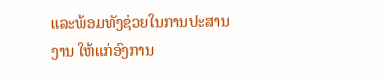ແລະພ້ອມທັງຊ່ວຍໃນການປະສານງານ ໃຫ້ແກ່ອົງການ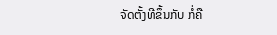ຈັດຕັ້ງທີຂຶ້ນກັບ ກໍ່ຄື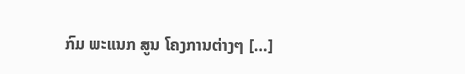ກົມ ພະແນກ ສູນ ໂຄງການຕ່າງໆ […]